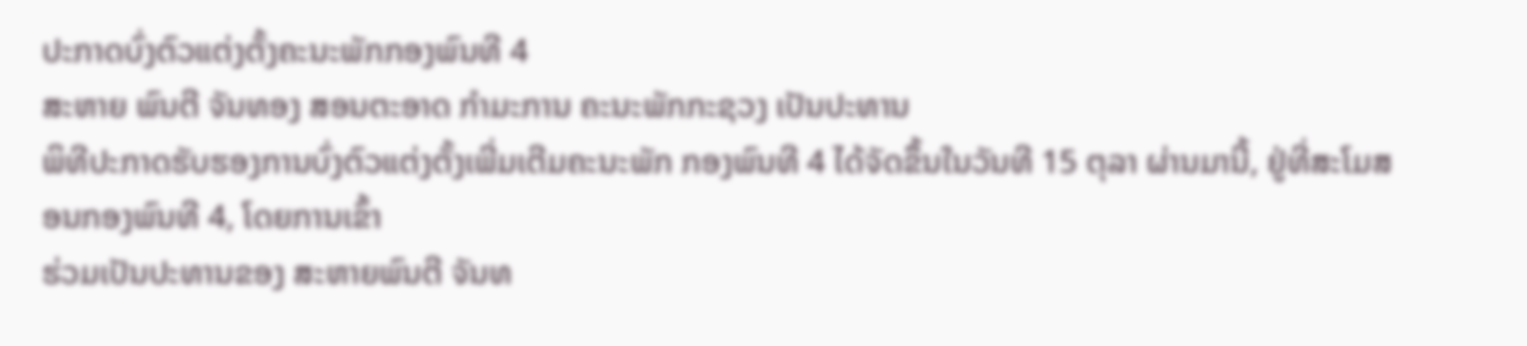ປະກາດບົ່ງຕົວແຕ່ງຕັ້ງຄະນະພັກກອງພົນທີ 4
ສະຫາຍ ພົນຕີ ຈັນທອງ ສອນຕະອາດ ກຳມະການ ຄະນະພັກກະຊວງ ເປັນປະທານ
ພິທີປະກາດຮັບຮອງການບົ່ງຕົວແຕ່ງຕັ້ງເພີ່ມເຕີມຄະນະພັກ ກອງພົນທີ 4 ໄດ້ຈັດຂຶ້ນໃນວັນທີ 15 ຕຸລາ ຜ່ານມານີ້, ຢູ່ທີ່ສະໂມສອນກອງພົນທີ 4, ໂດຍການເຂົ້າ
ຮ່ວມເປັນປະທານຂອງ ສະຫາຍພົນຕີ ຈັນທ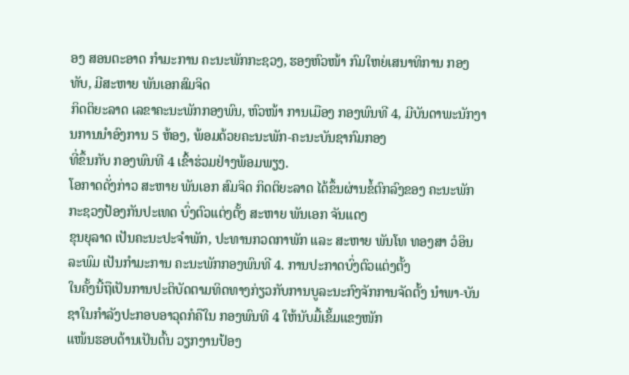ອງ ສອນຕະອາດ ກຳມະການ ຄະນະພັກກະຊວງ, ຮອງຫົວໜ້າ ກົມໃຫຍ່ເສນາທິການ ກອງທັບ, ມີສະຫາຍ ພັນເອກສົມຈິດ
ກິດຕິຍະລາດ ເລຂາຄະນະພັກກອງພົນ, ຫົວໜ້າ ການເມືອງ ກອງພົນທີ 4, ມີບັນດາພະນັກງານການນຳອົງການ 5 ຫ້ອງ, ພ້ອມດ້ວຍຄະນະພັກ-ຄະນະບັນຊາກົມກອງ
ທີ່ຂຶ້ນກັບ ກອງພົນທີ 4 ເຂົ້າຮ່ວມຢ່າງພ້ອມພຽງ.
ໂອກາດດັ່ງກ່າວ ສະຫາຍ ພັນເອກ ສົມຈິດ ກິດຕິຍະລາດ ໄດ້ຂຶ້ນຜ່ານຂໍ້ຕົກລົງຂອງ ຄະນະພັກກະຊວງປ້ອງກັນປະເທດ ບົ່ງຕົວແຕ່ງຕັ້ງ ສະຫາຍ ພັນເອກ ຈັນແດງ
ຂຸນຍຸລາດ ເປັນຄະນະປະຈຳພັກ, ປະທານກວດກາພັກ ແລະ ສະຫາຍ ພັນໂທ ທອງສາ ວໍອິນລະພົມ ເປັນກຳມະການ ຄະນະພັກກອງພົນທີ 4. ການປະກາດບົ່ງຕົວແຕ່ງຕັ້ງ
ໃນຄັ້ງນີ້ຖືເປັນການປະຕິບັດຕາມທິດທາງກ່ຽວກັບການບູລະນະກົງຈັກການຈັດຕັ້ງ ນຳພາ-ບັນຊາໃນກຳລັງປະກອບອາວຸດກໍຄືໃນ ກອງພົນທີ 4 ໃຫ້ນັບມື້ເຂັ້ມແຂງໜັກ
ແໜ້ນຮອບດ້ານເປັນຕົ້ນ ວຽກງານປ້ອງ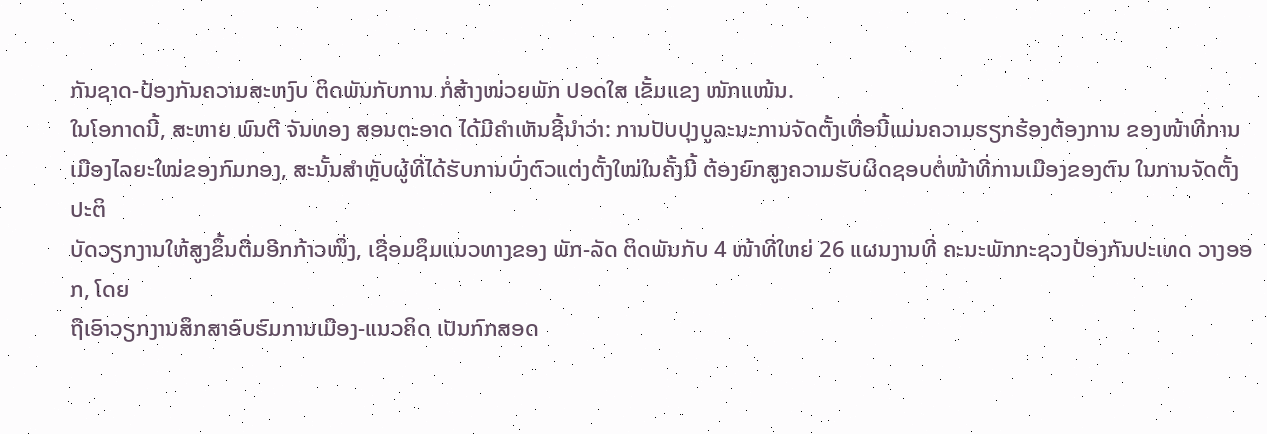ກັນຊາດ-ປ້ອງກັນຄວາມສະຫງົບ ຕິດພັນກັບການ ກໍ່ສ້າງໜ່ວຍພັກ ປອດໃສ ເຂັ້ມແຂງ ໜັກແໜ້ນ.
ໃນໂອກາດນີ້, ສະຫາຍ ພົນຕີ ຈັນທອງ ສອນຕະອາດ ໄດ້ມີຄຳເຫັນຊີ້ນຳວ່າ: ການປັບປຸງບູລະນະການຈັດຕັ້ງເທື່ອນີ້ແມ່ນຄວາມຮຽກຮ້ອງຕ້ອງການ ຂອງໜ້າທີ່ການ
ເມືອງໄລຍະໃໝ່ຂອງກົມກອງ, ສະນັ້ນສຳຫຼັບຜູ້ທີ່ໄດ້ຮັບການບົ່ງຕົວແຕ່ງຕັ້ງໃໝ່ໃນຄັ້ງນີ້ ຕ້ອງຍົກສູງຄວາມຮັບຜິດຊອບຕໍ່ໜ້າທີ່ການເມືອງຂອງຕົນ ໃນການຈັດຕັ້ງປະຕິ
ບັດວຽກງານໃຫ້ສູງຂຶ້ນຕື່ມອີກກ້າວໜຶ່ງ, ເຊື່ອມຊຶມແນວທາງຂອງ ພັກ-ລັດ ຕິດພັນກັບ 4 ໜ້າທີ່ໃຫຍ່ 26 ແຜນງານທີ່ ຄະນະພັກກະຊວງປ້ອງກັນປະເທດ ວາງອອກ, ໂດຍ
ຖືເອົາວຽກງານສຶກສາອົບຮົມການເມືອງ-ແນວຄິດ ເປັນກົກສອດ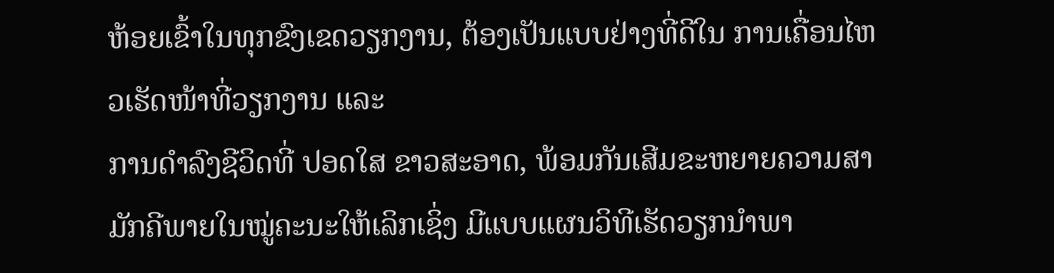ຫ້ອຍເຂົ້າໃນທຸກຂົງເຂດວຽກງານ, ຕ້ອງເປັນແບບຢ່າງທີ່ດີໃນ ການເຄື່ອນໄຫວເຮັດໜ້າທີ່ວຽກງານ ແລະ
ການດຳລົງຊີວິດທີ່ ປອດໃສ ຂາວສະອາດ, ພ້ອມກັນເສີມຂະຫຍາຍຄວາມສາມັກຄີພາຍໃນໝູ່ຄະນະໃຫ້ເລິກເຊິ່ງ ມີແບບແຜນວິທີເຮັດວຽກນຳພາ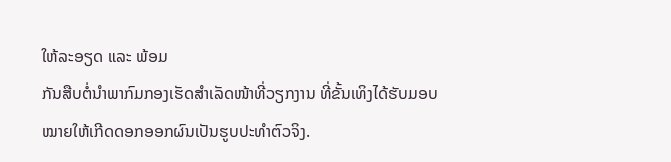ໃຫ້ລະອຽດ ແລະ ພ້ອມ
ກັນສືບຕໍ່ນຳພາກົມກອງເຮັດສຳເລັດໜ້າທີ່ວຽກງານ ທີ່ຂັ້ນເທິງໄດ້ຮັບມອບໝາຍໃຫ້ເກີດດອກອອກຜົນເປັນຮູບປະທຳຕົວຈິງ.